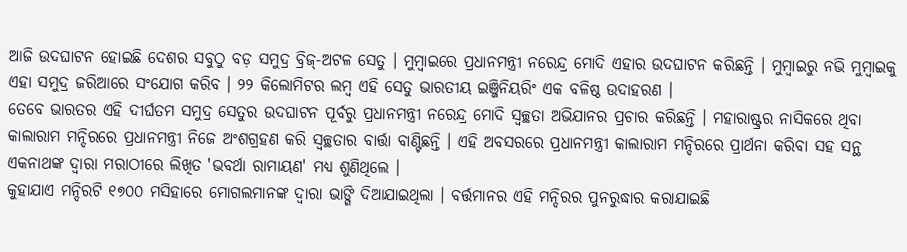ଆଜି ଉଦଘାଟନ ହୋଇଛି ଦେଶର ସବୁଠୁ ବଡ଼ ସମୁଦ୍ର ବ୍ରିଜ୍-ଅଟଳ ସେତୁ । ମୁମ୍ବାଇରେ ପ୍ରଧାନମନ୍ତ୍ରୀ ନରେନ୍ଦ୍ର ମୋଦି ଏହାର ଉଦଘାଟନ କରିଛନ୍ତି । ମୁମ୍ବାଇରୁ ନଭି ମୁମ୍ବାଇକୁ ଏହା ସମୁଦ୍ର ଜରିଆରେ ସଂଯୋଗ କରିବ । ୨୨ କିଲୋମିଟର ଲମ୍ବ ଏହି ସେତୁ ଭାରତୀୟ ଇଞ୍ଜିନିୟରିଂ ଏକ ବଳିଷ୍ଠ ଉଦାହରଣ ।
ତେବେ ଭାରତର ଏହି ଦୀର୍ଘତମ ସମୁଦ୍ର ସେତୁର ଉଦଘାଟନ ପୂର୍ବରୁ ପ୍ରଧାନମନ୍ତ୍ରୀ ନରେନ୍ଦ୍ର ମୋଦି ସ୍ୱଚ୍ଛତା ଅଭିଯାନର ପ୍ରଚାର କରିଛନ୍ତି । ମହାରାଷ୍ଟ୍ରର ନାସିକରେ ଥିବା କାଲାରାମ ମନ୍ଦିରରେ ପ୍ରଧାନମନ୍ତ୍ରୀ ନିଜେ ଅଂଶଗ୍ରହଣ କରି ସ୍ୱଚ୍ଛତାର ବାର୍ତ୍ତା ବାଣ୍ଟିଛନ୍ତି । ଏହି ଅବସରରେ ପ୍ରଧାନମନ୍ତ୍ରୀ କାଲାରାମ ମନ୍ଦିରରେ ପ୍ରାର୍ଥନା କରିବା ସହ ସନ୍ଥ ଏକନାଥଙ୍କ ଦ୍ୱାରା ମରାଠୀରେ ଲିଖିତ 'ଭବର୍ଥା ରାମାୟଣ' ମଧ୍ୟ ଶୁଣିଥିଲେ ।
କୁହାଯାଏ ମନ୍ଦିରଟି ୧୭୦୦ ମସିହାରେ ମୋଗଲମାନଙ୍କ ଦ୍ୱାରା ଭାଙ୍ଗି ଦିଆଯାଇଥିଲା । ବର୍ତ୍ତମାନର ଏହି ମନ୍ଦିରର ପୁନରୁଦ୍ଧାର କରାଯାଇଛି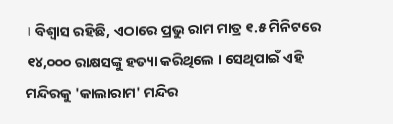। ବିଶ୍ୱାସ ରହିଛି, ଏଠାରେ ପ୍ରଭୁ ରାମ ମାତ୍ର ୧.୫ ମିନିଟରେ ୧୪,୦୦୦ ରାକ୍ଷସଙ୍କୁ ହତ୍ୟା କରିଥିଲେ । ସେଥିପାଇଁ ଏହି ମନ୍ଦିରକୁ 'କାଲାରାମ' ମନ୍ଦିର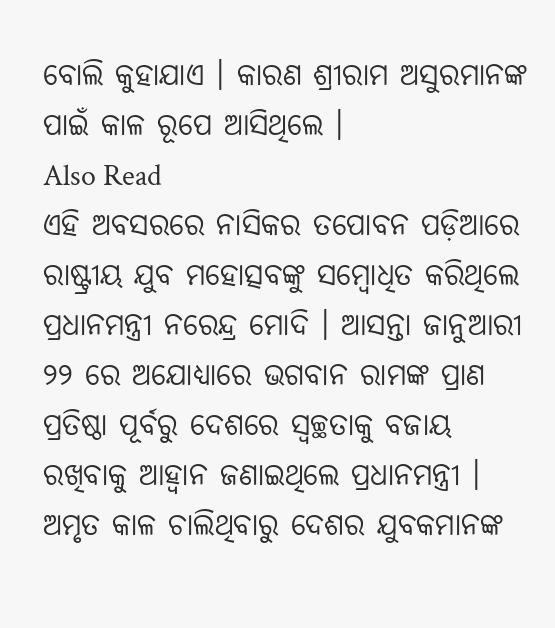ବୋଲି କୁହାଯାଏ । କାରଣ ଶ୍ରୀରାମ ଅସୁରମାନଙ୍କ ପାଇଁ କାଳ ରୂପେ ଆସିଥିଲେ ।
Also Read
ଏହି ଅବସରରେ ନାସିକର ତପୋବନ ପଡ଼ିଆରେ ରାଷ୍ଟ୍ରୀୟ ଯୁବ ମହୋତ୍ସବଙ୍କୁ ସମ୍ବୋଧିତ କରିଥିଲେ ପ୍ରଧାନମନ୍ତ୍ରୀ ନରେନ୍ଦ୍ର ମୋଦି । ଆସନ୍ତା ଜାନୁଆରୀ ୨୨ ରେ ଅଯୋଧ୍ୟାରେ ଭଗବାନ ରାମଙ୍କ ପ୍ରାଣ ପ୍ରତିଷ୍ଠା ପୂର୍ବରୁ ଦେଶରେ ସ୍ୱଚ୍ଛତାକୁ ବଜାୟ ରଖିବାକୁ ଆହ୍ୱାନ ଜଣାଇଥିଲେ ପ୍ରଧାନମନ୍ତ୍ରୀ ।
ଅମୃତ କାଳ ଚାଲିଥିବାରୁ ଦେଶର ଯୁବକମାନଙ୍କ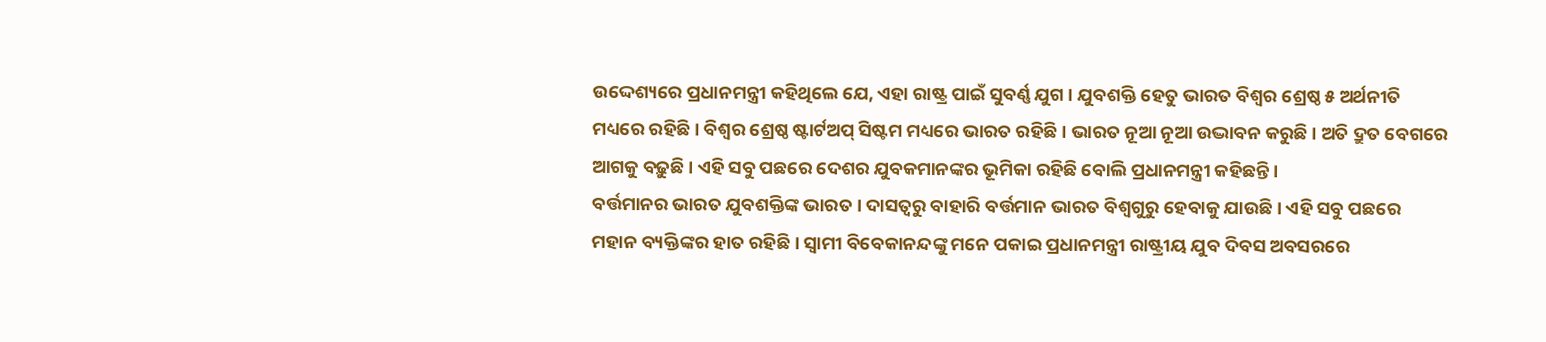ଉଦ୍ଦେଶ୍ୟରେ ପ୍ରଧାନମନ୍ତ୍ରୀ କହିଥିଲେ ଯେ, ଏହା ରାଷ୍ଟ୍ର ପାଇଁ ସୁବର୍ଣ୍ଣ ଯୁଗ । ଯୁବଶକ୍ତି ହେତୁ ଭାରତ ବିଶ୍ୱର ଶ୍ରେଷ୍ଠ ୫ ଅର୍ଥନୀତି ମଧ୍ୟରେ ରହିଛି । ବିଶ୍ୱର ଶ୍ରେଷ୍ଠ ଷ୍ଟାର୍ଟଅପ୍ ସିଷ୍ଟମ ମଧ୍ୟରେ ଭାରତ ରହିଛି । ଭାରତ ନୂଆ ନୂଆ ଉଦ୍ଭାବନ କରୁଛି । ଅତି ଦ୍ରୁତ ବେଗରେ ଆଗକୁ ବଢ଼ୁଛି । ଏହି ସବୁ ପଛରେ ଦେଶର ଯୁବକମାନଙ୍କର ଭୂମିକା ରହିଛି ବୋଲି ପ୍ରଧାନମନ୍ତ୍ରୀ କହିଛନ୍ତି ।
ବର୍ତ୍ତମାନର ଭାରତ ଯୁବଶକ୍ତିଙ୍କ ଭାରତ । ଦାସତ୍ୱରୁ ବାହାରି ବର୍ତ୍ତମାନ ଭାରତ ବିଶ୍ୱଗୁରୁ ହେବାକୁ ଯାଉଛି । ଏହି ସବୁ ପଛରେ ମହାନ ବ୍ୟକ୍ତିଙ୍କର ହାତ ରହିଛି । ସ୍ୱାମୀ ବିବେକାନନ୍ଦଙ୍କୁ ମନେ ପକାଇ ପ୍ରଧାନମନ୍ତ୍ରୀ ରାଷ୍ଟ୍ରୀୟ ଯୁବ ଦିବସ ଅବସରରେ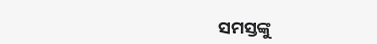ସମସ୍ତଙ୍କୁ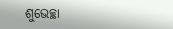ଶୁଭେଚ୍ଛା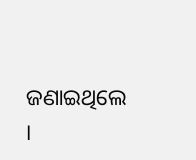ଜଣାଇଥିଲେ ।